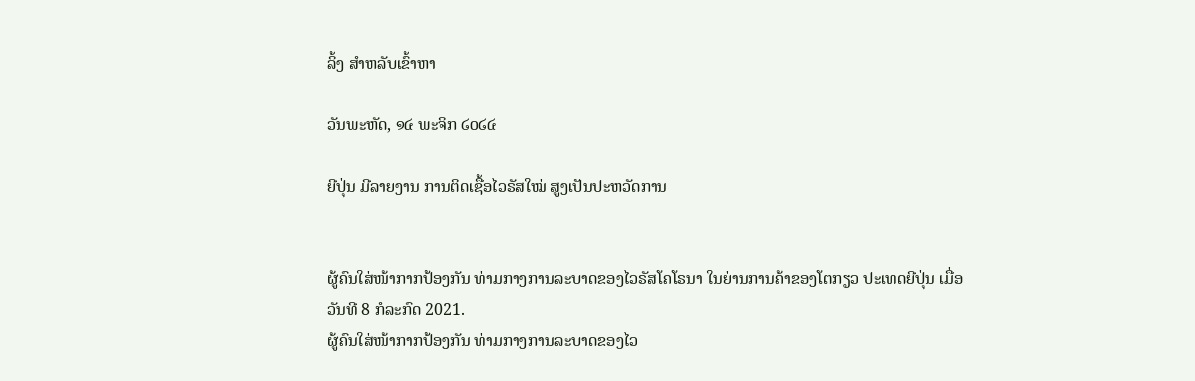ລິ້ງ ສຳຫລັບເຂົ້າຫາ

ວັນພະຫັດ, ໑໔ ພະຈິກ ໒໐໒໔

ຍີປຸ່ນ ມີລາຍງານ ການຕິດເຊື້ອໄວຣັສໃໝ່ ສູງເປັນປະຫວັດການ


ຜູ້ຄົນໃສ່ໜ້າກາກປ້ອງກັນ ທ່າມກາງການລະບາດຂອງໄວຣັສໂຄໂຣນາ ໃນຍ່ານການຄ້າຂອງໂຕກຽວ ປະເທດຍີປຸ່ນ ເມື່ອວັນທີ 8 ກໍລະກົດ 2021.
ຜູ້ຄົນໃສ່ໜ້າກາກປ້ອງກັນ ທ່າມກາງການລະບາດຂອງໄວ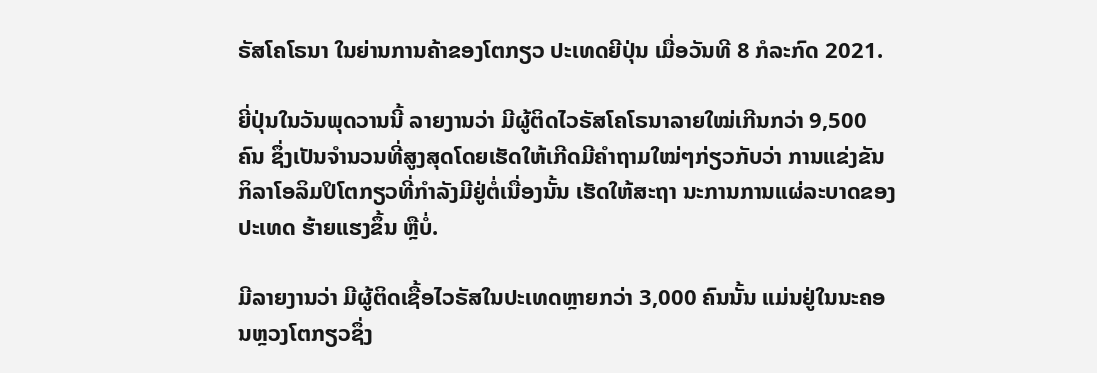ຣັສໂຄໂຣນາ ໃນຍ່ານການຄ້າຂອງໂຕກຽວ ປະເທດຍີປຸ່ນ ເມື່ອວັນທີ 8 ກໍລະກົດ 2021.

ຍີ່ປຸ່ນໃນວັນພຸດວານນີ້ ລາຍງານວ່າ ມີຜູ້ຕິດໄວຣັສໂຄໂຣນາລາຍໃໝ່ເກີນກວ່າ 9,500 ຄົນ ຊຶ່ງເປັນຈໍານວນທີ່ສູງສຸດໂດຍເຮັດໃຫ້ເກີດມີຄໍາຖາມໃໝ່ໆກ່ຽວກັບວ່າ ການແຂ່ງຂັນກິລາໂອລິມປິໂຕກຽວທີ່ກຳລັງມີຢູ່ຕໍ່ເນື່ອງນັ້ນ ເຮັດໃຫ້ສະຖາ ນະການການແຜ່ລະບາດຂອງປະເທດ ຮ້າຍແຮງຂຶ້ນ ຫຼືບໍ່.

ມີລາຍງານວ່າ ມີຜູ້ຕິດເຊື້ອໄວຣັສໃນປະເທດຫຼາຍກວ່າ 3,000 ຄົນນັ້ນ ແມ່ນຢູ່ໃນນະຄອນຫຼວງໂຕກຽວຊຶ່ງ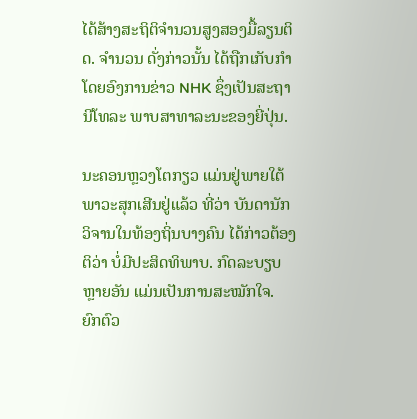ໄດ້ສ້າງສະຖິຕິຈຳນວນສູງສອງມື້ລຽນຕິດ. ຈຳນວນ ດັ່ງກ່າວນັ້ນ ໄດ້ຖືກເກັບກຳໂດຍອົງການຂ່າວ NHK ຊຶ່ງເປັນສະຖານີໂທລະ ພາບສາທາລະນະຂອງຍີ່ປຸ່ນ.

ນະຄອນຫຼວງໂຕກຽວ ແມ່ນຢູ່ພາຍໃຕ້ພາວະສຸກເສີນຢູ່ແລ້ວ ທີ່ວ່າ ບັນດານັກວິຈານໃນທ້ອງຖິ່ນບາງຄົນ ໄດ້ກ່າວຕ້ອງຕິວ່າ ບໍ່ມີປະສິດທິພາບ. ກົດລະບຽບຫຼາຍອັນ ແມ່ນເປັນການສະໝັກໃຈ. ຍົກຕົວ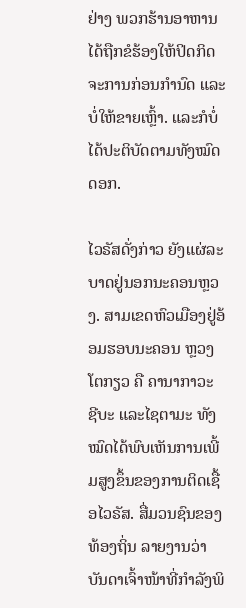ຢ່າງ ພວກຮ້ານອາຫານ ໄດ້ຖືກຂໍຮ້ອງໃຫ້ປິດກິດຈະການກ່ອນກຳນົດ ແລະບໍ່ໃຫ້ຂາຍເຫຼົ້າ. ແລະກໍບໍ່ໄດ້ປະຕິບັດຕາມທັງໝົດດອກ.

ໄວຣັສດັ່ງກ່າວ ຍັງແຜ່ລະບາດຢູ່ນອກນະຄອນຫຼວງ. ສາມເຂດຫົວເມືອງຢູ່ອ້ອມຮອບນະຄອນ ຫຼວງໂຕກຽວ ຄື ຄານາກາວະ ຊີບະ ແລະໄຊຕາມະ ທັງໝົດໄດ້ພົບເຫັນການເພີ້ມສູງຂຶ້ນຂອງການຕິດເຊື້ອໄວຣັສ. ສື່ມວນຊົນຂອງທ້ອງຖິ່ນ ລາຍງານວ່າ ບັນດາເຈົ້າໜ້າທີ່ກຳລັງພິ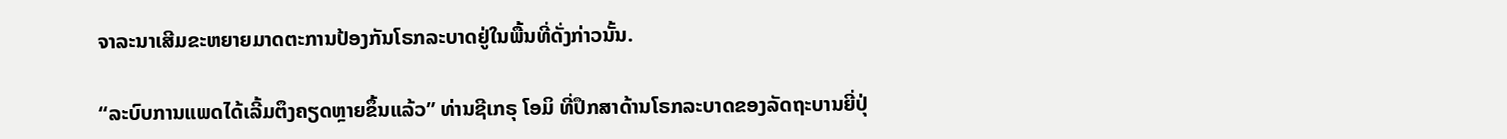ຈາລະນາເສີມຂະຫຍາຍມາດຕະການປ້ອງກັນໂຣກລະບາດຢູ່ໃນພື້ນທີ່ດັ່ງກ່າວນັ້ນ.

“ລະບົບການແພດໄດ້ເລີ້ມຕຶງຄຽດຫຼາຍຂຶ້ນແລ້ວ” ທ່ານຊີເກຣຸ ໂອມິ ທີ່ປຶກສາດ້ານໂຣກລະບາດຂອງລັດຖະບານຍີ່ປຸ່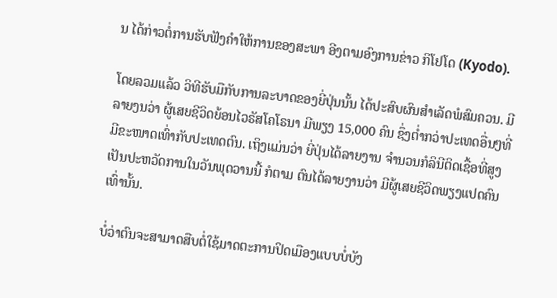ນ ໄດ້ກ່າວຕໍ່ການຮັບຟັງຄຳໃຫ້ການຂອງສະພາ ອີງຕາມອົງການຂ່າວ ກິໂຢໂດ (Kyodo).

ໂດຍລວມແລ້ວ ວິທີຮັບມືກັບການລະບາດຂອງຍີ່ປຸ່ນນັ້ນ ໄດ້ປະສົບຜົນສຳເລັດພໍສົມຄວນ. ມີລາຍງນວ່າ ຜູ້ເສຍຊີວິດຍ້ອນໄວຣັສໂຄໂຣນາ ມີພຽງ 15,000 ຄົນ ຊຶ່ງຕ່ຳກວ່າປະເທດອື່ນໆທີ່ມີຂະໜາດເທົ່າກັບປະເທດຕົນ. ເຖິງແມ່ນວ່າ ຍີ່ປຸ່ນໄດ້ລາຍງານ ຈຳນວນກໍລິນີຕິດເຊື້ອທີ່ສູງເປັນປະຫວັດການໃນວັນພຸດວານນີ້ ກໍຕາມ ຕົນໄດ້ລາຍງານວ່າ ມີຜູ້ເສຍຊີວິດພຽງແປດຄົນເທົ່ານັ້ນ.

ບໍ່ວ່າຕົນຈະສາມາດສືບຕໍ່ໃຊ້ມາດຕະການປິດເມືອງແບບບໍ່ບັງ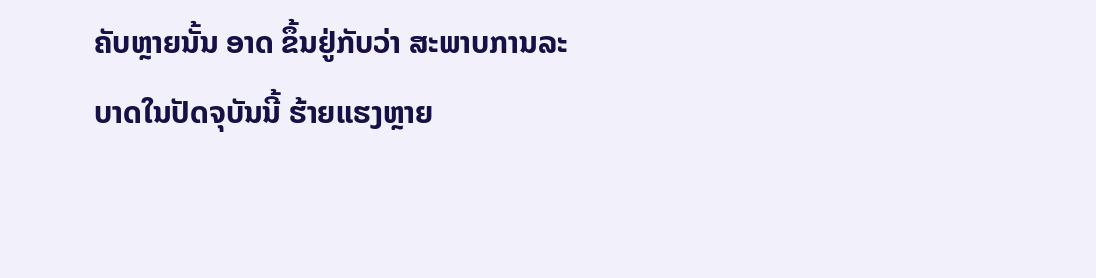ຄັບຫຼາຍນັ້ນ ອາດ ຂຶ້ນຢູ່ກັບວ່າ ສະພາບການລະບາດໃນປັດຈຸບັນນີ້ ຮ້າຍແຮງຫຼາຍ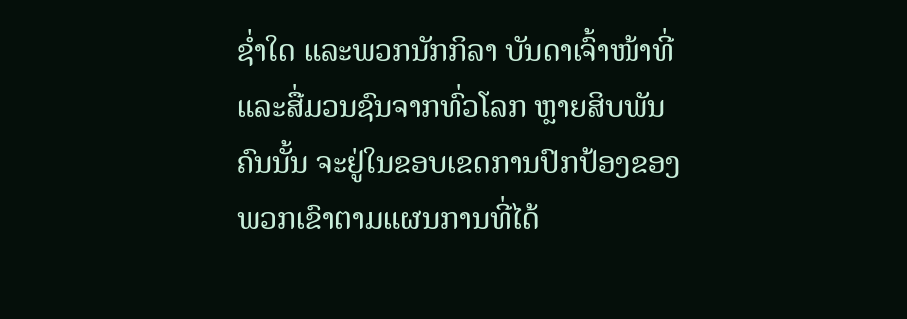ຊ່ຳໃດ ແລະພວກນັກກິລາ ບັນດາເຈົ້າໜ້າທີ່ ແລະສື່ມວນຊົນຈາກທົ່ວໂລກ ຫຼາຍສິບພັນຄົນນັ້ນ ຈະຢູ່ໃນຂອບເຂດການປົກປ້ອງຂອງພວກເຂົາຕາມແຜນການທີ່ໄດ້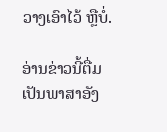ວາງເອົາໄວ້ ຫຼືບໍ່.

ອ່ານຂ່າວນີ້ຕື່ມເປັນພາສາອັງ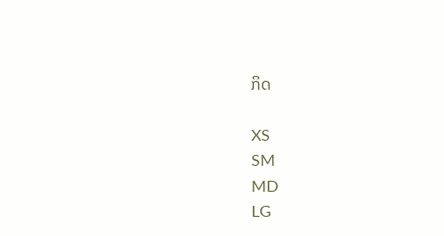ກິດ

XS
SM
MD
LG